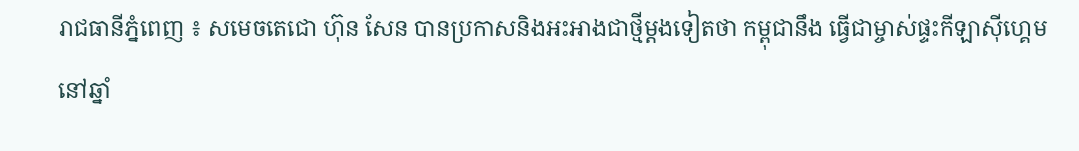រាជធានីភ្នំពេញ ៖ សមេចតេជោ ហ៊ុន សែន បានប្រកាសនិងអះអាងជាថ្មីម្តងទៀតថា កម្ពុជានឹង ធ្វើជាម្ចាស់ផ្ទះកីឡាស៊ីហ្គេមនៅឆ្នាំ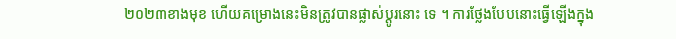២០២៣ខាងមុខ ហើយគម្រោងនេះមិនត្រូវបានផ្លាស់ប្តូរនោះ ទេ ។ ការថ្លែងបែបនោះធ្វើឡើងក្នុង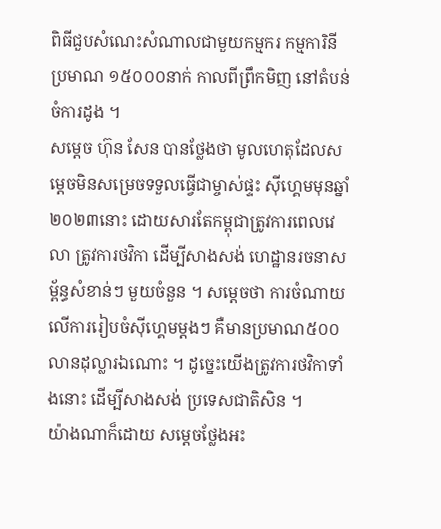ពិធីជួបសំណេះសំណាលជាមួយកម្មករ កម្មការិនី ប្រមាណ ១៥០០០នាក់ កាលពីព្រឹកមិញ នៅតំបន់ចំការដូង ។
សម្តេច ហ៊ុន សែន បានថ្លែងថា មូលហេតុដែលសម្តេចមិនសម្រេចទទួលធ្វើជាម្ចាស់ផ្ទះ ស៊ីហ្គេមមុនឆ្នាំ២០២៣នោះ ដោយសារតែកម្ពុជាត្រូវការពេលវេលា ត្រូវការថវិកា ដើម្បីសាងសង់ ហេដ្ឋានរចនាសម្ព័ន្ធសំខាន់ៗ មួយចំនួន ។ សម្តេចថា ការចំណាយលើការរៀបចំស៊ីហ្គេមម្តងៗ គឺមានប្រមាណ៥០០លានដុល្លារឯណោះ ។ ដូច្នេះយើងត្រូវការថវិកាទាំងនោះ ដើម្បីសាងសង់ ប្រទេសជាតិសិន ។
យ៉ាងណាក៏ដោយ សម្តេចថ្លែងអះ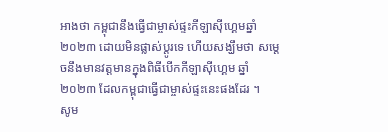អាងថា កម្ពុជានឹងធ្វើជាម្ចាស់ផ្ទះកីឡាស៊ីហ្គេមឆ្នាំ ២០២៣ ដោយមិនផ្លាស់ប្តូរទេ ហើយសង្ឃឹមថា សម្តេចនឹងមានវត្តមានក្នុងពិធីបើកកីឡាស៊ីហ្គេម ឆ្នាំ២០២៣ ដែលកម្ពុជាធ្វើជាម្ចាស់ផ្ទះនេះផងដែរ ។
សូម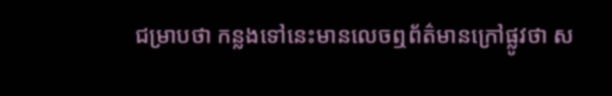ជម្រាបថា កន្លងទៅនេះមានលេចឮព័ត៌មានក្រៅផ្លូវថា ស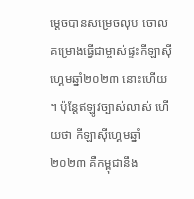ម្តេចបានសម្រេចលុប ចោលគម្រោងធ្វើជាម្ចាស់ផ្ទះកីឡាស៊ីហ្គេមឆ្នាំ២០២៣ នោះហើយ ។ ប៉ុន្តែឥឡូវច្បាស់លាស់ ហើយថា កីឡាស៊ីហ្គេមឆ្នាំ២០២៣ គឺកម្ពុជានឹង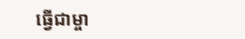ធ្វើជាម្ចា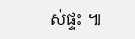ស់ផ្ទះ ៕